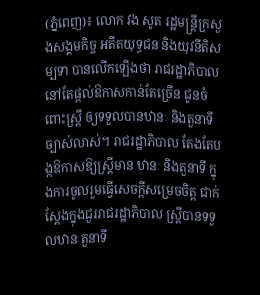(ភ្នំពេញ)៖ លោក វង សូត រដ្ឋមន្រ្តីក្រសួងសង្គមកិច្ច អតីតយុទ្ធជន និងយុវនីតិសម្បទា បានលើកឡើងថា រាជរដ្ឋាភិបាលនៅតែផ្តល់ឱកាសកាន់តែច្រើន ជូនចំពោះស្រ្តី ឲ្យទទួលបានឋានៈ និងតួនាទីច្បាស់លាស់។ រាជរដ្ឋាភិបាល តែងតែបង្កឱកាសឱ្យស្ត្រីមាន ឋានៈ និងតួនាទី ក្នុងការចូលរួមធ្វើសេចក្តីសម្រេចចិត្ត ជាក់ស្តែងក្នុងជួររាជរដ្ឋាភិបាល ស្ត្រីបានទទួលឋានៈតួនាទី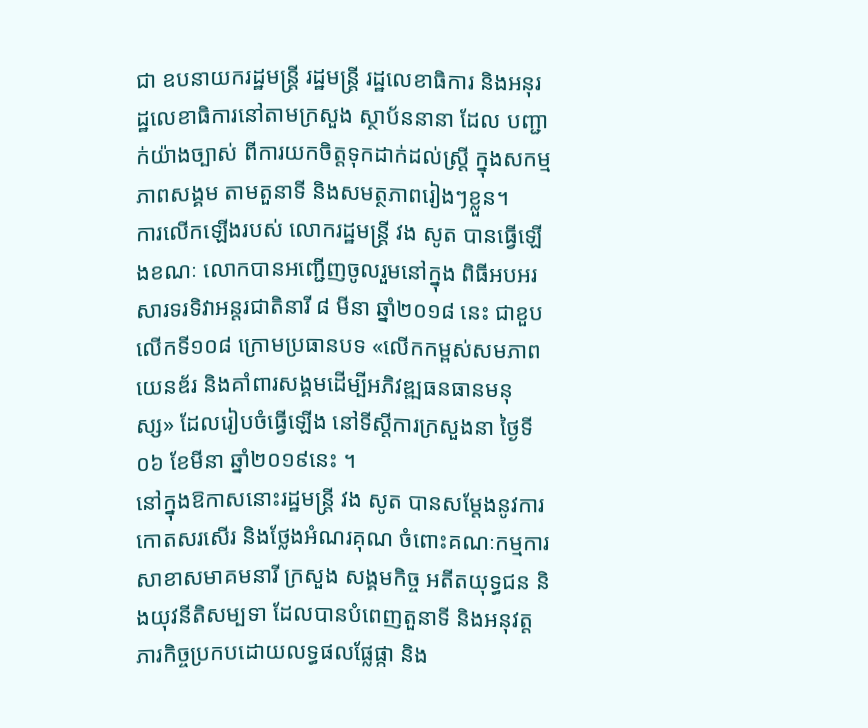ជា ឧបនាយករដ្ឋមន្រ្តី រដ្ឋមន្ត្រី រដ្ឋលេខាធិការ និងអនុរដ្ឋលេខាធិការនៅតាមក្រសួង ស្ថាប័ននានា ដែល បញ្ជាក់យ៉ាងច្បាស់ ពីការយកចិត្តទុកដាក់ដល់ស្ត្រី ក្នុងសកម្មភាពសង្គម តាមតួនាទី និងសមត្ថភាពរៀងៗខ្លួន។
ការលើកឡើងរបស់ លោករដ្ឋមន្រ្តី វង សូត បានធ្វើឡើងខណៈ លោកបានអញ្ជើញចូលរួមនៅក្នុង ពិធីអបអរសារទរទិវាអន្តរជាតិនារី ៨ មីនា ឆ្នាំ២០១៨ នេះ ជាខួបលើកទី១០៨ ក្រោមប្រធានបទ «លើកកម្ពស់សមភាពយេនឌ័រ និងគាំពារសង្គមដើម្បីអភិវឌ្ឍធនធានមនុស្ស» ដែលរៀបចំធ្វើឡើង នៅទីស្តីការក្រសួងនា ថ្ងៃទី០៦ ខែមីនា ឆ្នាំ២០១៩នេះ ។
នៅក្នុងឱកាសនោះរដ្ឋមន្រ្តី វង សូត បានសម្តែងនូវការកោតសរសើរ និងថ្លែងអំណរគុណ ចំពោះគណៈកម្មការសាខាសមាគមនារី ក្រសួង សង្គមកិច្ច អតីតយុទ្ធជន និងយុវនីតិសម្បទា ដែលបានបំពេញតួនាទី និងអនុវត្តភារកិច្ចប្រកបដោយលទ្ធផលផ្លែផ្កា និង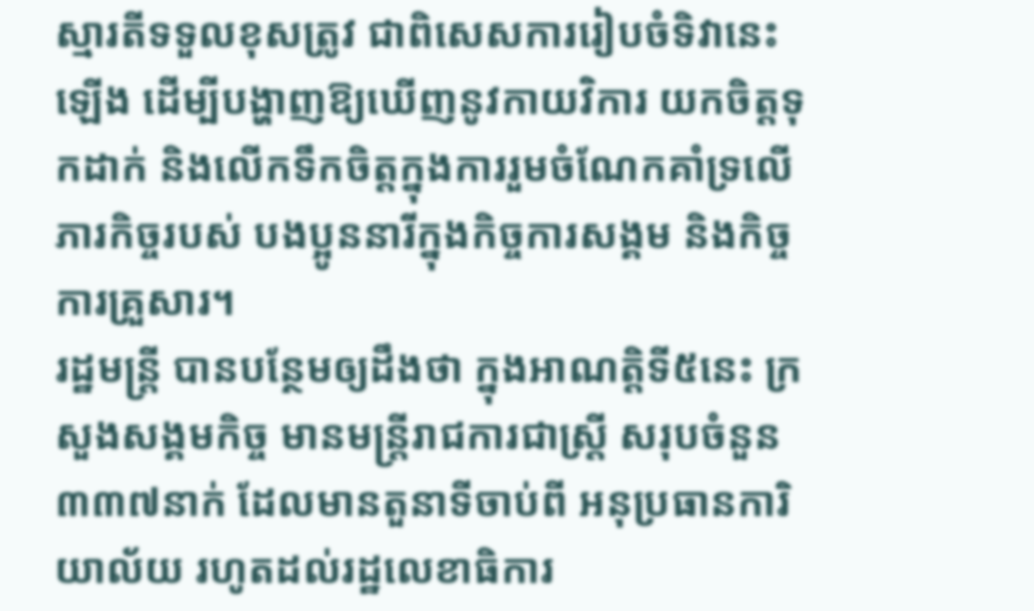ស្មារតីទទួលខុសត្រូវ ជាពិសេសការរៀបចំទិវានេះឡើង ដើម្បីបង្ហាញឱ្យឃើញនូវកាយវិការ យកចិត្តទុកដាក់ និងលើកទឹកចិត្តក្នុងការរួមចំណែកគាំទ្រលើភារកិច្ចរបស់ បងប្អូននារីក្នុងកិច្ចការសង្គម និងកិច្ចការគ្រួសារ។
រដ្ឋមន្រ្តី បានបន្ថែមឲ្យដឹងថា ក្នុងអាណត្តិទី៥នេះ ក្រសួងសង្គមកិច្ច មានមន្រ្តីរាជការជាស្តី្រ សរុបចំនួន ៣៣៧នាក់ ដែលមានតួនាទីចាប់ពី អនុប្រធានការិយាល័យ រហូតដល់រដ្ឋលេខាធិការ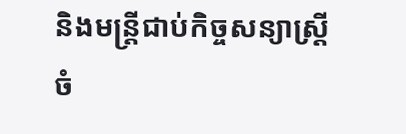និងមន្រ្តីជាប់កិច្ចសន្យាស្រ្តីចំ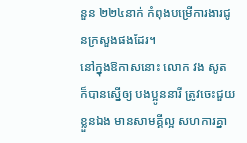នួន ២២៤នាក់ កំពុងបម្រើការងារជូនក្រសួងផងដែរ។
នៅក្នុងឱកាសនោះ លោក វង សូត ក៏បានស្នើឲ្យ បងប្អូននារី ត្រូវចេះជួយខ្លួនឯង មានសាមគ្គីល្អ សហការគ្នា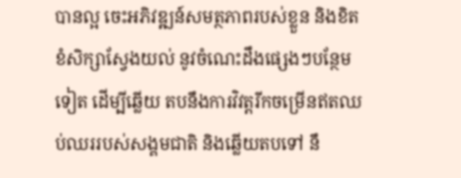បានល្អ ចេះអភិវឌ្ឍន៍សមត្ថភាពរបស់ខ្លួន និងខិតខំសិក្សាស្វែងយល់ នូវចំណេះដឹងផ្សេងៗបន្ថែមទៀត ដើម្បីឆ្លើយ តបនឹងការវិវត្តរីកចម្រើនឥតឈប់ឈររបស់សង្គមជាតិ និងឆ្លើយតបទៅ នឹ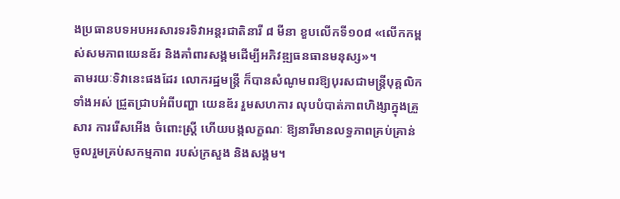ងប្រធានបទអបអរសារទរទិវាអន្តរជាតិនារី ៨ មីនា ខួបលើកទី១០៨ «លើកកម្ពស់សមភាពយេនឌ័រ និងគាំពារសង្គមដើម្បីអភិវឌ្ឍធនធានមនុស្ស»។
តាមរយៈទិវានេះផងដែរ លោករដ្ឋមន្រ្តី ក៏បានសំណូមពរឱ្យបុរសជាមន្ត្រីបុគ្គលិកទាំងអស់ ជ្រួតជ្រាបអំពីបញ្ហា យេនឌ័រ រួមសហការ លុបបំបាត់ភាពហិង្សាក្នុងគ្រួសារ ការរើសអើង ចំពោះស្ត្រី ហើយបង្កលក្ខណៈ ឱ្យនារីមានលទ្ធភាពគ្រប់គ្រាន់ ចូលរួមគ្រប់សកម្មភាព របស់ក្រសួង និងសង្គម។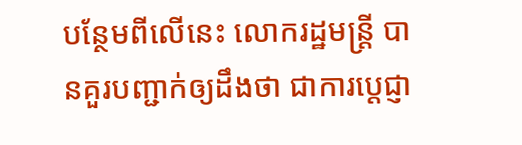បន្ថែមពីលើនេះ លោករដ្ឋមន្រ្តី បានគួរបញ្ជាក់ឲ្យដឹងថា ជាការប្តេជ្ញា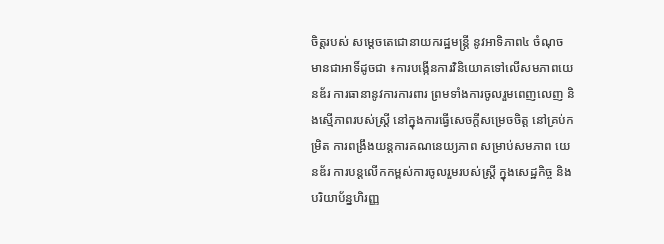ចិត្តរបស់ សម្តេចតេជោនាយករដ្ឋមន្ត្រី នូវអាទិភាព៤ ចំណុច មានជាអាទិ៍ដូចជា ៖ការបង្កើនការវិនិយោគទៅលើសមភាពយេនឌ័រ ការធានានូវការការពារ ព្រមទាំងការចូលរួមពេញលេញ និងស្មើភាពរបស់ស្ត្រី នៅក្នុងការធ្វើសេចក្តីសម្រេចចិត្ត នៅគ្រប់កម្រិត ការពង្រឹងយន្តការគណនេយ្យភាព សម្រាប់សមភាព យេនឌ័រ ការបន្តលើកកម្ពស់ការចូលរួមរបស់ស្ត្រី ក្នុងសេដ្ឋកិច្ច និងបរិយាប័ន្នហិរញ្ញ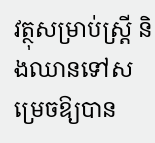វត្ថុសម្រាប់ស្រ្តី និងឈានទៅសម្រេចឱ្យបាន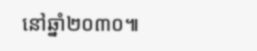នៅឆ្នាំ២០៣០៕